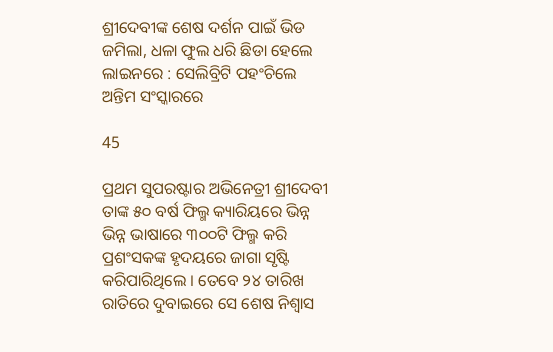ଶ୍ରୀଦେବୀଙ୍କ ଶେଷ ଦର୍ଶନ ପାଇଁ ଭିଡ ଜମିଲା, ଧଳା ଫୁଲ ଧରି ଛିଡା ହେଲେ ଲାଇନରେ : ସେଲିବ୍ରିଟି ପହଂଚିଲେ ଅନ୍ତିମ ସଂସ୍କାରରେ

45

ପ୍ରଥମ ସୁପରଷ୍ଟାର ଅଭିନେତ୍ରୀ ଶ୍ରୀଦେବୀ ତାଙ୍କ ୫୦ ବର୍ଷ ଫିଲ୍ମ କ୍ୟାରିୟରେ ଭିନ୍ନ ଭିନ୍ନ ଭାଷାରେ ୩୦୦ଟି ଫିଲ୍ମ କରି ପ୍ରଶଂସକଙ୍କ ହୃଦୟରେ ଜାଗା ସୃଷ୍ଟି କରିପାରିଥିଲେ । ତେବେ ୨୪ ତାରିଖ ରାତିରେ ଦୁବାଇରେ ସେ ଶେଷ ନିଶ୍ୱାସ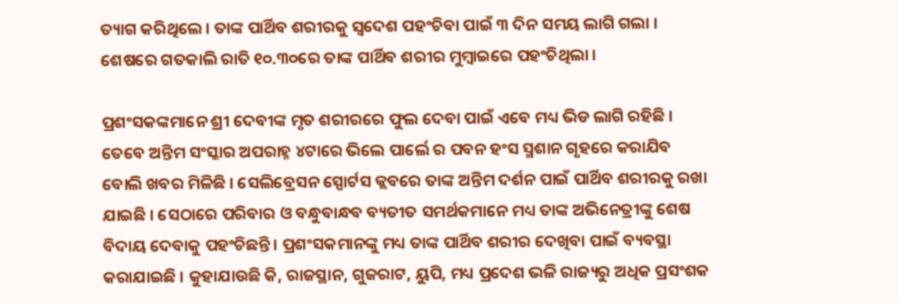ତ୍ୟାଗ କରିଥିଲେ । ତାଙ୍କ ପାର୍ଥିବ ଶରୀରକୁ ସ୍ୱଦେଶ ପହଂଚିବା ପାଇଁ ୩ ଦିନ ସମୟ ଲାଗି ଗଲା । ଶେଷରେ ଗତକାଲି ରାତି ୧୦.୩୦ରେ ତାଙ୍କ ପାର୍ଥିବ ଶରୀର ମୁମ୍ବାଇରେ ପହଂଚିଥିଲା ।

ପ୍ରଶଂସକଙ୍କମାନେ ଶ୍ରୀ ଦେବୀଙ୍କ ମୃତ ଶରୀରରେ ଫୁଲ ଦେବା ପାଇଁ ଏବେ ମଧ୍ୟ ଭିଡ ଲାଗି ରହିଛି । ତେବେ ଅନ୍ତିମ ସଂସ୍କାର ଅପରାହ୍ନ ୪ଟାରେ ଭିଲେ ପାର୍ଲେ ର ପବନ ହଂସ ସ୍ମଶାନ ଗୃହରେ କରାଯିବ ବୋଲି ଖବର ମିଳିଛି । ସେଲିବ୍ରେସନ ସ୍ପୋର୍ଟସ କ୍ଲବରେ ତାଙ୍କ ଅନ୍ତିମ ଦର୍ଶନ ପାଇଁ ପାର୍ଥିବ ଶରୀରକୁ ରଖା ଯାଇଛି । ସେଠାରେ ପରିବାର ଓ ବନ୍ଧୁବାନ୍ଧବ ବ୍ୟତୀତ ସମର୍ଥକମାନେ ମଧ୍ୟ ତାଙ୍କ ଅଭିନେତ୍ରୀଙ୍କୁ ଶେଷ ବିଦାୟ ଦେବାକୁ ପହଂଚିଛନ୍ତି । ପ୍ରଶଂସକମାନଙ୍କୁ ମଧ୍ୟ ତାଙ୍କ ପାର୍ଥିବ ଶରୀର ଦେଖିବା ପାଇଁ ବ୍ୟବସ୍ଥା କରାଯାଇଛି । କୁହାଯାଉଛି କି, ରାଜସ୍ଥାନ, ଗୁଜରାଟ, ୟୁପି, ମଧ୍ୟ ପ୍ରଦେଶ ଭଳି ରାଜ୍ୟରୁ ଅଧିକ ପ୍ରସଂଶକ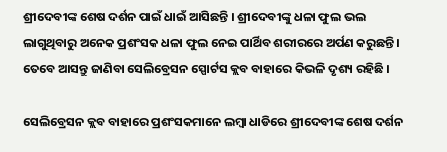ଶ୍ରୀଦେବୀଙ୍କ ଶେଷ ଦର୍ଶନ ପାଇଁ ଧାଇଁ ଆସିଛନ୍ତି । ଶ୍ରୀଦେବୀଙ୍କୁ ଧଳା ଫୁଲ ଭଲ ଲାଗୁଥିବାରୁ ଅନେକ ପ୍ରଶଂସକ ଧଳା ଫୁଲ ନେଇ ପାର୍ଥିବ ଶରୀରରେ ଅର୍ପଣ କରୁଛନ୍ତି । ତେବେ ଆସନ୍ତୁ ଜାଣିବା ସେଲିବ୍ରେସନ ସ୍ପୋର୍ଟସ କ୍ଲବ ବାହାରେ କିଭଳି ଦୃଶ୍ୟ ରହିଛି ।

ସେଲିବ୍ରେସନ କ୍ଲବ ବାହାରେ ପ୍ରଶଂସକମାନେ ଲମ୍ବା ଧାଡିରେ ଶ୍ରୀଦେବୀଙ୍କ ଶେଷ ଦର୍ଶନ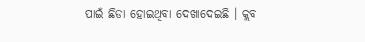ପାଇଁ ଛିଡା ହୋଇଥିବା ଦେଖାଦେଇଛି । କ୍ଲବ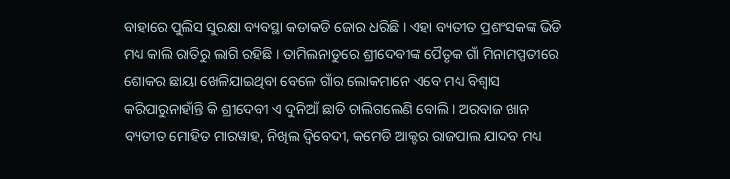ବାହାରେ ପୁଲିସ ସୁରକ୍ଷା ବ୍ୟବସ୍ଥା କଡାକଡି ଜୋର ଧରିଛି । ଏହା ବ୍ୟତୀତ ପ୍ରଶଂସକଙ୍କ ଭିଡି ମଧ୍ୟ କାଲି ରାତିରୁ ଲାଗି ରହିଛି । ତାମିଲନାଡୁରେ ଶ୍ରୀଦେବୀଙ୍କ ପୈତୃକ ଗାଁ ମିନାମପ୍ପତୀରେ ଶୋକର ଛାୟା ଖେଳିଯାଇଥିବା ବେଳେ ଗାଁର ଲୋକମାନେ ଏବେ ମଧ୍ୟ ବିଶ୍ୱାସ କରିପାରୁନାହାଁନ୍ତି କି ଶ୍ରୀଦେବୀ ଏ ଦୁନିଆଁ ଛାଡି ଚାଲିଗଲେଣି ବୋଲି । ଅରବାଜ ଖାନ ବ୍ୟତୀତ ମୋହିତ ମାରୱାହ, ନିଖିଲ ଦ୍ୱିବେଦୀ, କମେଡି ଆକ୍ଟର ରାଜପାଲ ଯାଦବ ମଧ୍ୟ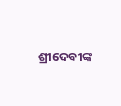ଶ୍ରୀଦେବୀଙ୍କ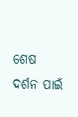ଶେଷ ଦର୍ଶନ ପାଇଁ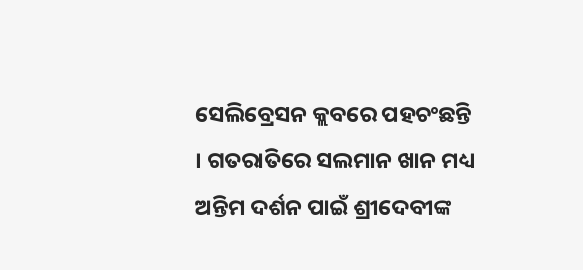ସେଲିବ୍ରେସନ କ୍ଲବରେ ପହଚଂଛନ୍ତି । ଗତରାତିରେ ସଲମାନ ଖାନ ମଧ୍ୟ ଅନ୍ତିମ ଦର୍ଶନ ପାଇଁ ଶ୍ରୀଦେବୀଙ୍କ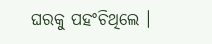ଘରକୁ ପହଂଚିଥିଲେ ।